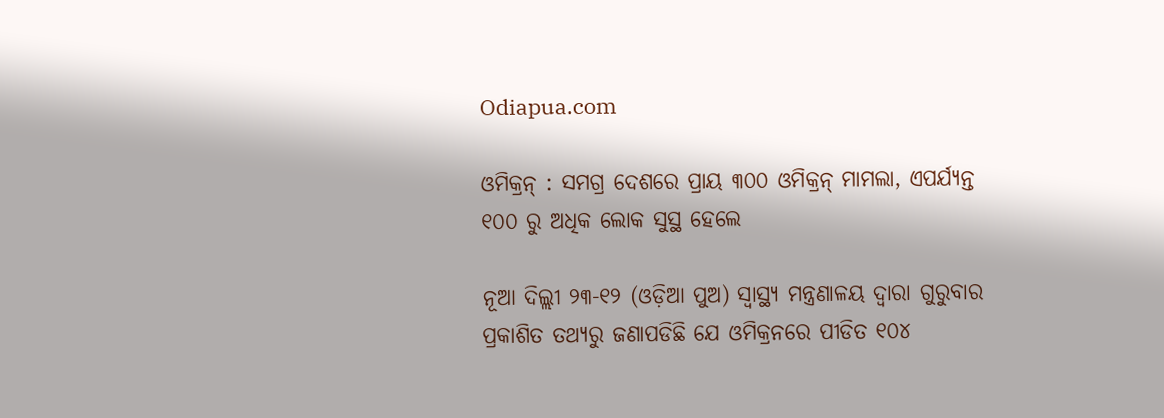Odiapua.com

ଓମିକ୍ରନ୍ : ସମଗ୍ର ଦେଶରେ ପ୍ରାୟ ୩୦୦ ଓମିକ୍ରନ୍ ମାମଲା, ଏପର୍ଯ୍ୟନ୍ତ ୧୦୦ ରୁ ଅଧିକ ଲୋକ ସୁସ୍ଥ ହେଲେ

ନୂଆ ଦିଲ୍ଲୀ ୨୩-୧୨ (ଓଡ଼ିଆ ପୁଅ) ସ୍ୱାସ୍ଥ୍ୟ ମନ୍ତ୍ରଣାଳୟ ଦ୍ୱାରା ଗୁରୁବାର ପ୍ରକାଶିତ ତଥ୍ୟରୁ ଜଣାପଡିଛି ଯେ ଓମିକ୍ରନରେ ପୀଡିତ ୧୦୪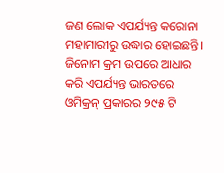ଜଣ ଲୋକ ଏପର୍ଯ୍ୟନ୍ତ କରୋନା ମହାମାରୀରୁ ଉଦ୍ଧାର ହୋଇଛନ୍ତି। ଜିନୋମ କ୍ରମ ଉପରେ ଆଧାର କରି ଏପର୍ଯ୍ୟନ୍ତ ଭାରତରେ ଓମିକ୍ରନ୍ ପ୍ରକାରର ୨୯୫ ଟି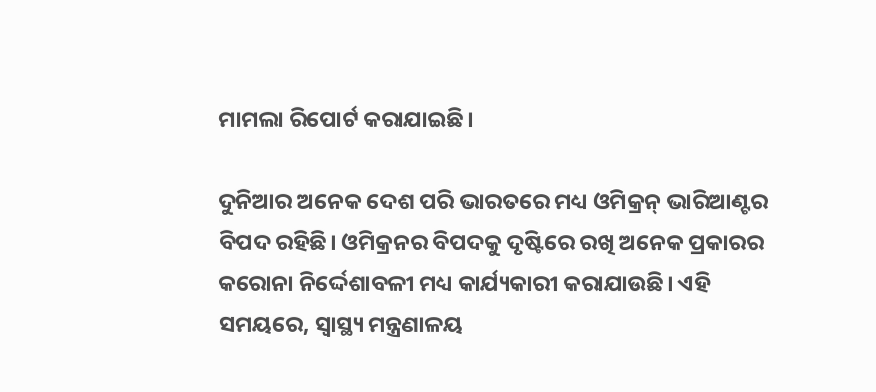ମାମଲା ରିପୋର୍ଟ କରାଯାଇଛି।

ଦୁନିଆର ଅନେକ ଦେଶ ପରି ଭାରତରେ ମଧ୍ୟ ଓମିକ୍ରନ୍ ଭାରିଆଣ୍ଟର ବିପଦ ରହିଛି। ଓମିକ୍ରନର ବିପଦକୁ ଦୃଷ୍ଟିରେ ରଖି ଅନେକ ପ୍ରକାରର କରୋନା ନିର୍ଦ୍ଦେଶାବଳୀ ମଧ୍ୟ କାର୍ଯ୍ୟକାରୀ କରାଯାଉଛି। ଏହି ସମୟରେ, ସ୍ୱାସ୍ଥ୍ୟ ମନ୍ତ୍ରଣାଳୟ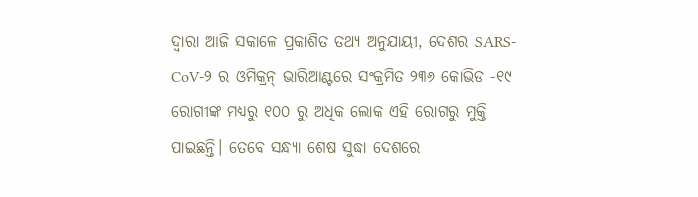ଦ୍ୱାରା ଆଜି ସକାଳେ ପ୍ରକାଶିତ ତଥ୍ୟ ଅନୁଯାୟୀ, ଦେଶର SARS-CoV-୨ ର ଓମିକ୍ରନ୍ ଭାରିଆଣ୍ଟରେ ସଂକ୍ରମିତ ୨୩୬ କୋଭିଡ -୧୯ ରୋଗୀଙ୍କ ମଧ୍ୟରୁ ୧୦୦ ରୁ ଅଧିକ ଲୋକ ଏହି ରୋଗରୁ ମୁକ୍ତି ପାଇଛନ୍ତି। ତେବେ ସନ୍ଧ୍ୟା ଶେଷ ସୁଦ୍ଧା ଦେଶରେ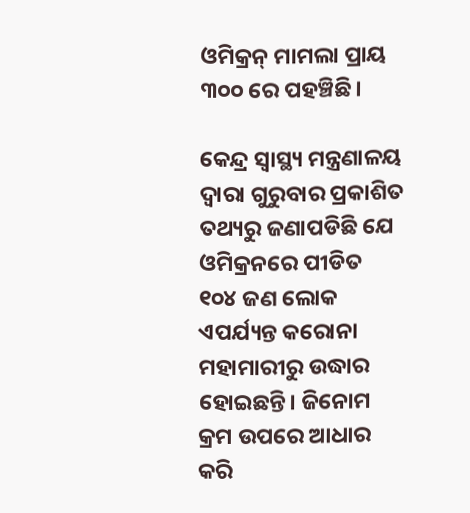ଓମିକ୍ରନ୍ ମାମଲା ପ୍ରାୟ ୩୦୦ ରେ ପହଞ୍ଚିଛି।

କେନ୍ଦ୍ର ସ୍ୱାସ୍ଥ୍ୟ ମନ୍ତ୍ରଣାଳୟ ଦ୍ୱାରା ଗୁରୁବାର ପ୍ରକାଶିତ ତଥ୍ୟରୁ ଜଣାପଡିଛି ଯେ ଓମିକ୍ରନରେ ପୀଡିତ ୧୦୪ ଜଣ ଲୋକ ଏପର୍ଯ୍ୟନ୍ତ କରୋନା ମହାମାରୀରୁ ଉଦ୍ଧାର ହୋଇଛନ୍ତି। ଜିନୋମ କ୍ରମ ଉପରେ ଆଧାର କରି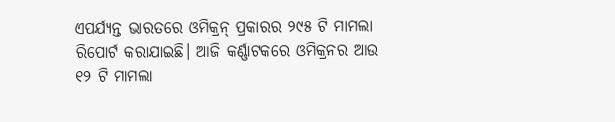ଏପର୍ଯ୍ୟନ୍ତ ଭାରତରେ ଓମିକ୍ରନ୍ ପ୍ରକାରର ୨୯୫ ଟି ମାମଲା ରିପୋର୍ଟ କରାଯାଇଛି। ଆଜି କର୍ଣ୍ଣାଟକରେ ଓମିକ୍ରନର ଆଉ ୧୨ ଟି ମାମଲା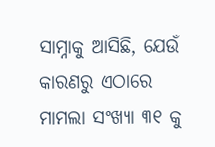ସାମ୍ନାକୁ ଆସିଛି, ଯେଉଁ କାରଣରୁ ଏଠାରେ ମାମଲା ସଂଖ୍ୟା ୩୧ କୁ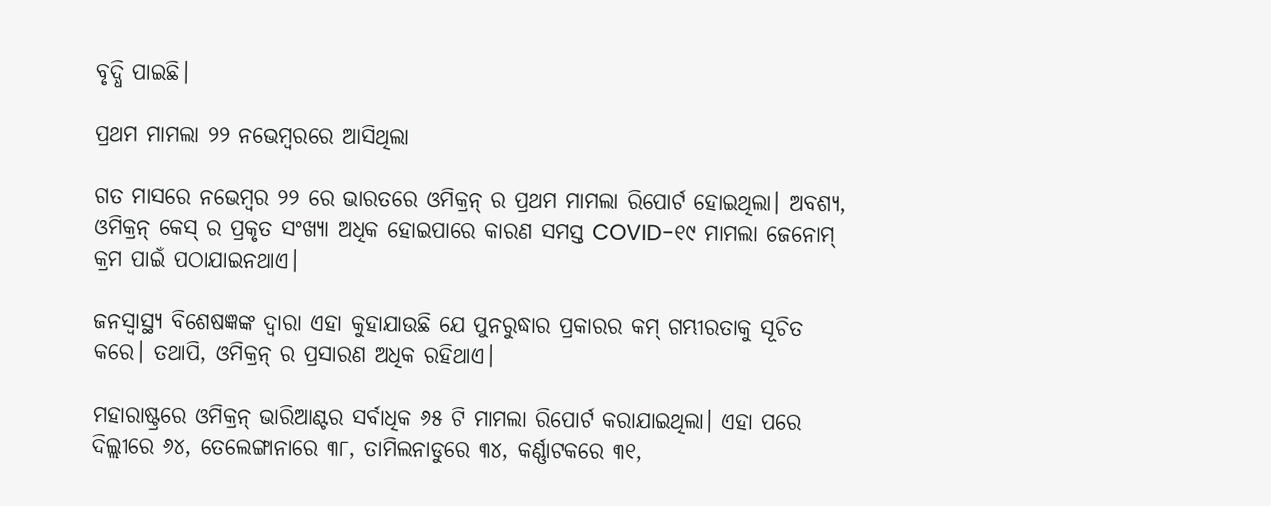ବୃଦ୍ଧି ପାଇଛି।

ପ୍ରଥମ ମାମଲା ୨୨ ନଭେମ୍ବରରେ ଆସିଥିଲା

ଗତ ମାସରେ ନଭେମ୍ବର ୨୨ ରେ ଭାରତରେ ଓମିକ୍ରନ୍ ର ପ୍ରଥମ ମାମଲା ରିପୋର୍ଟ ହୋଇଥିଲା। ଅବଶ୍ୟ, ଓମିକ୍ରନ୍ କେସ୍ ର ପ୍ରକୃତ ସଂଖ୍ୟା ଅଧିକ ହୋଇପାରେ କାରଣ ସମସ୍ତ COVID-୧୯ ମାମଲା ଜେନୋମ୍ କ୍ରମ ପାଇଁ ପଠାଯାଇନଥାଏ।

ଜନସ୍ୱାସ୍ଥ୍ୟ ବିଶେଷଜ୍ଞଙ୍କ ଦ୍ୱାରା ଏହା କୁହାଯାଉଛି ଯେ ପୁନରୁଦ୍ଧାର ପ୍ରକାରର କମ୍ ଗମ୍ଭୀରତାକୁ ସୂଚିତ କରେ। ତଥାପି, ଓମିକ୍ରନ୍ ର ପ୍ରସାରଣ ଅଧିକ ରହିଥାଏ।

ମହାରାଷ୍ଟ୍ରରେ ଓମିକ୍ରନ୍ ଭାରିଆଣ୍ଟର ସର୍ବାଧିକ ୬୫ ଟି ମାମଲା ରିପୋର୍ଟ କରାଯାଇଥିଲା। ଏହା ପରେ ଦିଲ୍ଲୀରେ ୬୪, ତେଲେଙ୍ଗାନାରେ ୩୮, ତାମିଲନାଡୁରେ ୩୪, କର୍ଣ୍ଣାଟକରେ ୩୧,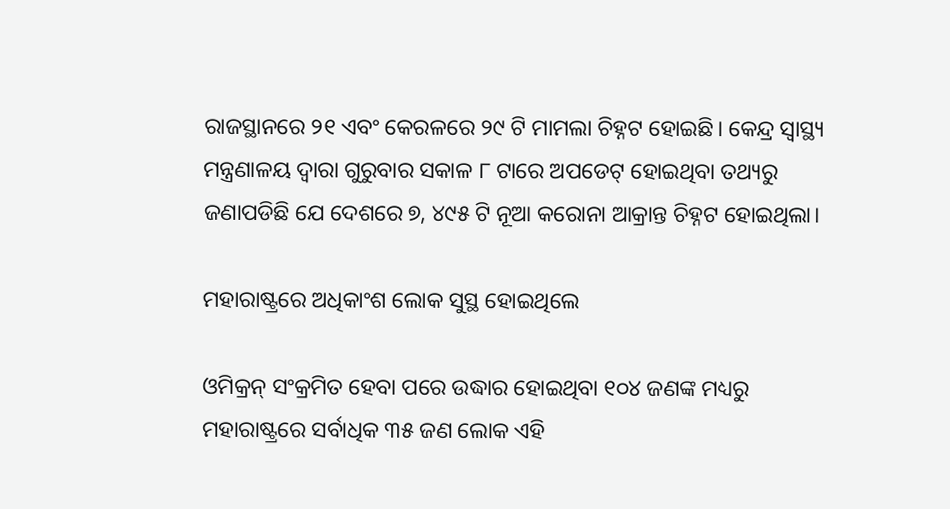ରାଜସ୍ଥାନରେ ୨୧ ଏବଂ କେରଳରେ ୨୯ ଟି ମାମଲା ଚିହ୍ନଟ ହୋଇଛି। କେନ୍ଦ୍ର ସ୍ୱାସ୍ଥ୍ୟ ମନ୍ତ୍ରଣାଳୟ ଦ୍ୱାରା ଗୁରୁବାର ସକାଳ ୮ ଟାରେ ଅପଡେଟ୍ ହୋଇଥିବା ତଥ୍ୟରୁ ଜଣାପଡିଛି ଯେ ଦେଶରେ ୭, ୪୯୫ ଟି ନୂଆ କରୋନା ଆକ୍ରାନ୍ତ ଚିହ୍ନଟ ହୋଇଥିଲା।

ମହାରାଷ୍ଟ୍ରରେ ଅଧିକାଂଶ ଲୋକ ସୁସ୍ଥ ହୋଇଥିଲେ

ଓମିକ୍ରନ୍ ସଂକ୍ରମିତ ହେବା ପରେ ଉଦ୍ଧାର ହୋଇଥିବା ୧୦୪ ଜଣଙ୍କ ମଧ୍ୟରୁ ମହାରାଷ୍ଟ୍ରରେ ସର୍ବାଧିକ ୩୫ ଜଣ ଲୋକ ଏହି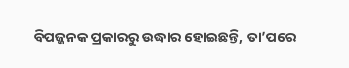ବିପଜ୍ଜନକ ପ୍ରକାରରୁ ଉଦ୍ଧାର ହୋଇଛନ୍ତି, ତା’ପରେ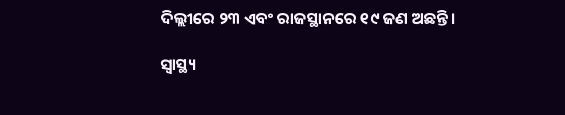ଦିଲ୍ଲୀରେ ୨୩ ଏବଂ ରାଜସ୍ଥାନରେ ୧୯ ଜଣ ଅଛନ୍ତି।

ସ୍ୱାସ୍ଥ୍ୟ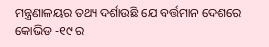ମନ୍ତ୍ରଣାଳୟର ତଥ୍ୟ ଦର୍ଶାଉଛି ଯେ ବର୍ତ୍ତମାନ ଦେଶରେ କୋଭିଡ -୧୯ ର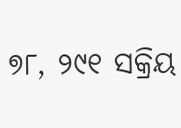୭୮, ୨୯୧ ସକ୍ରିୟ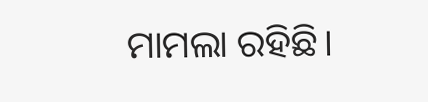ମାମଲା ରହିଛି।